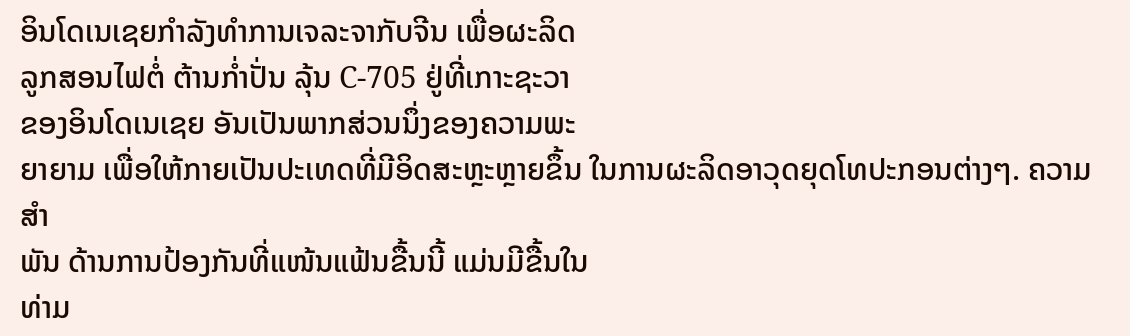ອິນໂດເນເຊຍກໍາລັງທໍາການເຈລະຈາກັບຈີນ ເພື່ອຜະລິດ
ລູກສອນໄຟຕໍ່ ຕ້ານກໍ່າປັ່ນ ລຸ້ນ C-705 ຢູ່ທີ່ເກາະຊະວາ
ຂອງອິນໂດເນເຊຍ ອັນເປັນພາກສ່ວນນຶ່ງຂອງຄວາມພະ
ຍາຍາມ ເພື່ອໃຫ້ກາຍເປັນປະເທດທີ່ມີອິດສະຫຼະຫຼາຍຂຶ້ນ ໃນການຜະລິດອາວຸດຍຸດໂທປະກອນຕ່າງໆ. ຄວາມສໍາ
ພັນ ດ້ານການປ້ອງກັນທີ່ແໜ້ນແຟ້ນຂື້ນນີ້ ແມ່ນມີຂື້ນໃນ
ທ່າມ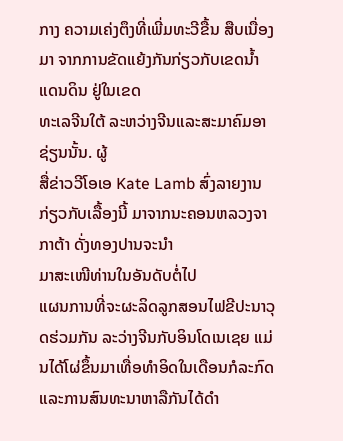ກາງ ຄວາມເຄ່ງຕຶງທີ່ເພີ່ມທະວີຂື້ນ ສືບເນື່ອງມາ ຈາກການຂັດແຍ້ງກັນກ່ຽວກັບເຂດນໍ້າແດນດິນ ຢູ່ໃນເຂດ
ທະເລຈີນໃຕ້ ລະຫວ່າງຈີນແລະສະມາຄົມອາຊ່ຽນນັ້ນ. ຜູ້
ສື່ຂ່າວວີໂອເອ Kate Lamb ສົ່ງລາຍງານກ່ຽວກັບເລື້ອງນີ້ ມາຈາກນະຄອນຫລວງຈາກາຕ້າ ດັ່ງທອງປານຈະນໍາ
ມາສະເໜີທ່ານໃນອັນດັບຕໍ່ໄປ
ແຜນການທີ່ຈະຜະລິດລູກສອນໄຟຂີປະນາວຸດຮ່ວມກັນ ລະວ່າງຈີນກັບອິນໂດເນເຊຍ ແມ່ນໄດ້ໂຜ່ຂຶ້ນມາເທື່ອທໍາອິດໃນເດືອນກໍລະກົດ ແລະການສົນທະນາຫາລືກັນໄດ້ດໍາ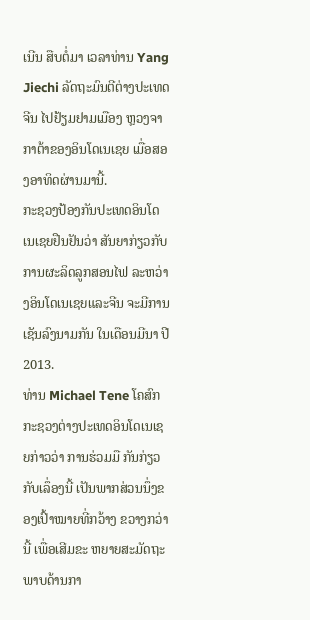ເນີນ ສືບຕໍ່ມາ ເວລາທ່ານ Yang Jiechi ລັດຖະມົນຕີຕ່າງປະເທດຈີນ ໄປຢ້ຽມຢາມເມືອງ ຫຼວງຈາກາຕ້າຂອງອິນໂດເນເຊຍ ເມື່ອສອງອາທິດຜ່ານມານີ້.
ກະຊວງປ້ອງກັນປະເທດອິນໂດເນເຊຍຢືນຢັນວ່າ ສັນຍາກ່ຽວກັບການຜະລິດລູກສອນໄຟ ລະຫວ່າງອິນໂດເນເຊຍແລະຈີນ ຈະມີການເຊັນລົງນາມກັນ ໃນເດືອນມີນາ ປີ 2013.
ທ່ານ Michael Tene ໂຄສົກກະຊວງຕ່າງປະເທດອິນໂດເນເຊຍກ່າວວ່າ ການຮ່ວມມື ກັນກ່ຽວກັບເລຶ່ອງນີ້ ເປັນພາກສ່ວນນຶ່ງຂອງເປົ້າໝາຍທີ່ກວ້າງ ຂວາງກວ່ານີ້ ເພື່ອເສີມຂະ ຫຍາຍສະມັດຖະພາບດ້ານກາ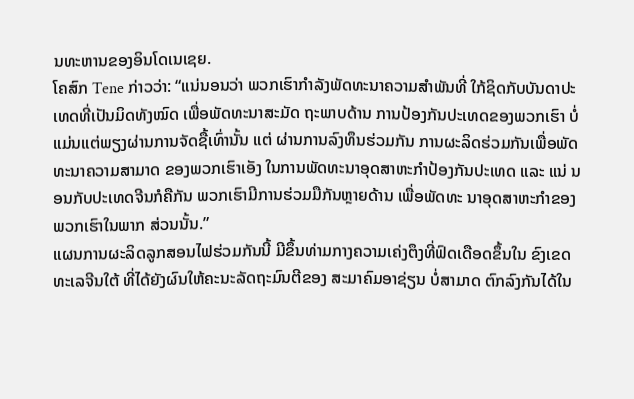ນທະຫານຂອງອິນໂດເນເຊຍ.
ໂຄສົກ Tene ກ່າວວ່າ: “ແນ່ນອນວ່າ ພວກເຮົາກໍາລັງພັດທະນາຄວາມສໍາພັນທີ່ ໃກ້ຊິດກັບບັນດາປະເທດທີ່ເປັນມິດທັງໝົດ ເພື່ອພັດທະນາສະມັດ ຖະພາບດ້ານ ການປ້ອງກັນປະເທດຂອງພວກເຮົາ ບໍ່ແມ່ນແຕ່ພຽງຜ່ານການຈັດຊື້ເທົ່ານັ້ນ ແຕ່ ຜ່ານການລົງທຶນຮ່ວມກັນ ການຜະລິດຮ່ວມກັນເພື່ອພັດ ທະນາຄວາມສາມາດ ຂອງພວກເຮົາເອັງ ໃນການພັດທະນາອຸດສາຫະກໍາປ້ອງກັນປະເທດ ແລະ ແນ່ ນອນກັບປະເທດຈີນກໍຄືກັນ ພວກເຮົາມີການຮ່ວມມືກັນຫຼາຍດ້ານ ເພື່ອພັດທະ ນາອຸດສາຫະກໍາຂອງພວກເຮົາໃນພາກ ສ່ວນນັ້ນ.”
ແຜນການຜະລິດລູກສອນໄຟຮ່ວມກັນນີ້ ມີຂຶ້ນທ່າມກາງຄວາມເຄ່ງຕຶງທີ່ຟົດເດືອດຂຶ້ນໃນ ຂົງເຂດທະເລຈີນໃຕ້ ທີ່ໄດ້ຍັງຜົນໃຫ້ຄະນະລັດຖະມົນຕີຂອງ ສະມາຄົມອາຊ່ຽນ ບໍ່ສາມາດ ຕົກລົງກັນໄດ້ໃນ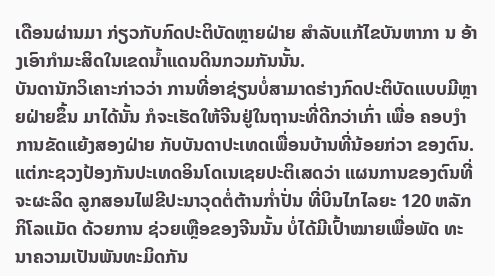ເດືອນຜ່ານມາ ກ່ຽວກັບກົດປະຕິບັດຫຼາຍຝ່າຍ ສໍາລັບແກ້ໄຂບັນຫາກາ ນ ອ້າງເອົາກໍາມະສິດໃນເຂດນໍ້າແດນດິນກວມກັນນັ້ນ.
ບັນດານັກວິເຄາະກ່າວວ່າ ການທີ່ອາຊ່ຽນບໍ່ສາມາດຮ່າງກົດປະຕິບັດແບບມີຫຼາຍຝ່າຍຂຶ້ນ ມາໄດ້ນັ້ນ ກໍຈະເຮັດໃຫ້ຈີນຢູ່ໃນຖານະທີ່ດີກວ່າເກົ່າ ເພື່ອ ຄອບງໍາການຂັດແຍ້ງສອງຝ່າຍ ກັບບັນດາປະເທດເພື່ອນບ້ານທີ່ນ້ອຍກ່ວາ ຂອງຕົນ.
ແຕ່ກະຊວງປ້ອງກັນປະເທດອິນໂດເນເຊຍປະຕິເສດວ່າ ແຜນການຂອງຕົນທີ່ຈະຜະລິດ ລູກສອນໄຟຂີປະນາວຸດຕໍ່ຕ້ານກໍ່າປັ່ນ ທີ່ບິນໄກໄລຍະ 120 ຫລັກກິໂລແມັດ ດ້ວຍການ ຊ່ວຍເຫຼືອຂອງຈີນນັ້ນ ບໍ່ໄດ້ມີເປົ້າໝາຍເພື່ອພັດ ທະນາຄວາມເປັນພັນທະມິດກັນ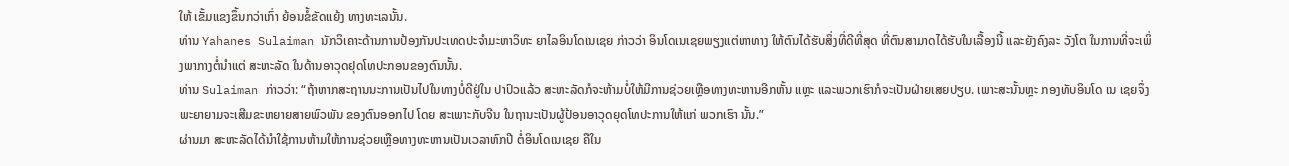ໃຫ້ ເຂັ້ມແຂງຂຶ້ນກວ່າເກົ່າ ຍ້ອນຂໍ້ຂັດແຍ້ງ ທາງທະເລນັ້ນ.
ທ່ານ Yahanes Sulaiman ນັກວິເຄາະດ້ານການປ້ອງກັນປະເທດປະຈໍາມະຫາວິທະ ຍາໄລອິນໂດເນເຊຍ ກ່າວວ່າ ອິນໂດເນເຊຍພຽງແຕ່ຫາທາງ ໃຫ້ຕົນໄດ້ຮັບສິ່ງທີ່ດີທີ່ສຸດ ທີ່ຕົນສາມາດໄດ້ຮັບໃນເລື້ອງນີ້ ແລະຍັງຄົງລະ ວັງໂຕ ໃນການທີ່ຈະເພິ່ງພາກາງຕໍ່ນໍາແຕ່ ສະຫະລັດ ໃນດ້ານອາວຸດຢຸດໂທປະກອນຂອງຕົນນັ້ນ.
ທ່ານ Sulaiman ກ່າວວ່າ: “ຖ້າຫາກສະຖານນະການເປັນໄປໃນທາງບໍ່ດີຢູ່ໃນ ປາປົວແລ້ວ ສະຫະລັດກໍຈະຫ້າມບໍ່ໃຫ້ມີການຊ່ວຍເຫຼືອທາງທະຫານອີກຫັ້ນ ແຫຼະ ແລະພວກເຮົາກໍຈະເປັນຝ່າຍເສຍປຽບ. ເພາະສະນັ້ນຫຼະ ກອງທັບອິນໂດ ເນ ເຊຍຈຶ່ງພະຍາຍາມຈະເສີມຂະຫຍາຍສາຍພົວພັນ ຂອງຕົນອອກໄປ ໂດຍ ສະເພາະກັບຈີນ ໃນຖານະເປັນຜູ້ປ້ອນອາວຸດຍຸດໂທປະການໃຫ້ແກ່ ພວກເຮົາ ນັ້ນ.”
ຜ່ານມາ ສະຫະລັດໄດ້ນໍາໃຊ້ການຫ້າມໃຫ້ການຊ່ວຍເຫຼືອທາງທະຫານເປັນເວລາຫົກປີ ຕໍ່ອິນໂດເນເຊຍ ຄືໃນ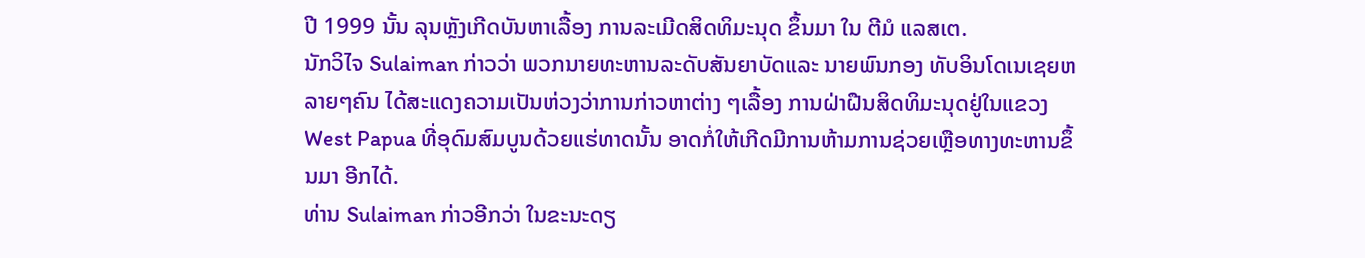ປີ 1999 ນັ້ນ ລຸນຫຼັງເກີດບັນຫາເລື້ອງ ການລະເມີດສິດທິມະນຸດ ຂຶ້ນມາ ໃນ ຕີມໍ ແລສເຕ.
ນັກວິໄຈ Sulaiman ກ່າວວ່າ ພວກນາຍທະຫານລະດັບສັນຍາບັດແລະ ນາຍພົນກອງ ທັບອິນໂດເນເຊຍຫລາຍໆຄົນ ໄດ້ສະແດງຄວາມເປັນຫ່ວງວ່າການກ່າວຫາຕ່າງ ໆເລື້ອງ ການຝ່າຝືນສິດທິມະນຸດຢູ່ໃນແຂວງ West Papua ທີ່ອຸດົມສົມບູນດ້ວຍແຮ່ທາດນັ້ນ ອາດກໍ່ໃຫ້ເກີດມີການຫ້າມການຊ່ວຍເຫຼືອທາງທະຫານຂຶ້ນມາ ອີກໄດ້.
ທ່ານ Sulaiman ກ່າວອີກວ່າ ໃນຂະນະດຽ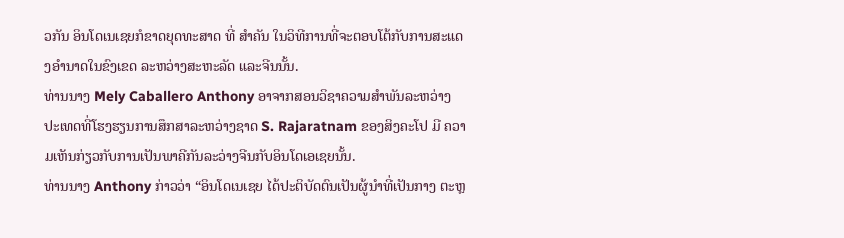ວກັນ ອິນໂດເນເຊຍກໍຂາດຍຸດທະສາດ ທີ່ ສໍາຄັນ ໃນວິທີການທີ່ຈະຕອບໂຕ້ກັບການສະແດງອໍານາດໃນຂົງເຂດ ລະຫວ່າງສະຫະລັດ ແລະຈີນນັ້ນ.
ທ່ານນາງ Mely Caballero Anthony ອາຈາກສອນວິຊາຄວາມສໍາພັນລະຫວ່າງ ປະເທດທີ່ໂຮງຮຽນການສຶກສາລະຫວ່າງຊາດ S. Rajaratnam ຂອງສິງຄະໂປ ມີ ຄວາມເຫັນກ່ຽວກັບການເປັນພາຄີກັນລະວ່າງຈີນກັບອິນໂດເອເຊຍນັ້ນ.
ທ່ານນາງ Anthony ກ່າວວ່າ “ອິນໂດເນເຊຍ ໄດ້ປະຕິບັດຕົນເປັນຜູ້ນໍາທີ່ເປັນກາງ ຕະຫຼ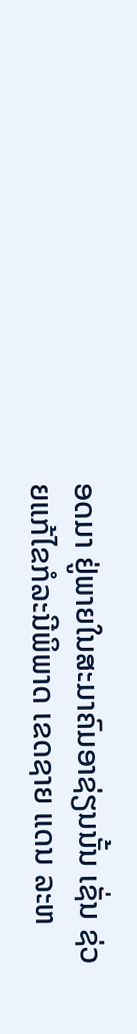ອດມາ ຢູ່ພາຍໃນສະມາຄົມອາຊ່ຽນນັ້ນ ເຊັ່ນ ຊ່ວຍແກ້ໄຂກໍລະນີພິພາດ ເຂດຊາຍ ແດນ ລະຫ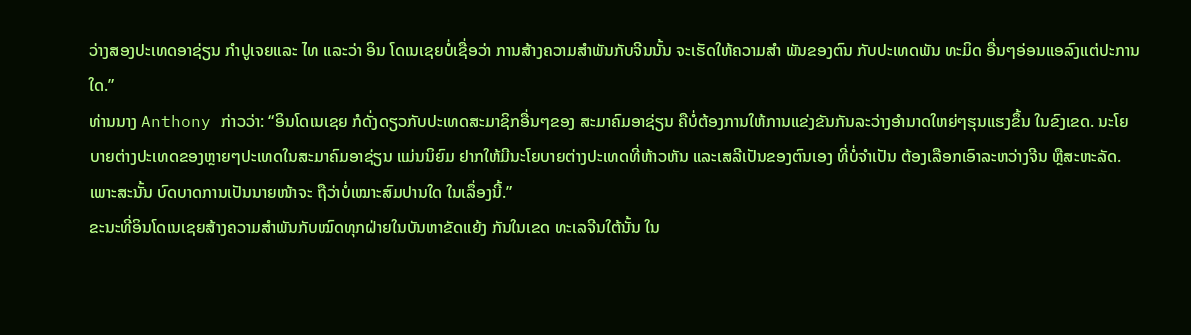ວ່າງສອງປະເທດອາຊ່ຽນ ກໍາປູເຈຍແລະ ໄທ ແລະວ່າ ອິນ ໂດເນເຊຍບໍ່ເຊື່ອວ່າ ການສ້າງຄວາມສໍາພັນກັບຈີນນັ້ນ ຈະເຮັດໃຫ້ຄວາມສໍາ ພັນຂອງຕົນ ກັບປະເທດພັນ ທະມິດ ອື່ນໆອ່ອນແອລົງແຕ່ປະການໃດ.”
ທ່ານນາງ Anthony ກ່າວວ່າ: “ອິນໂດເນເຊຍ ກໍດັ່ງດຽວກັບປະເທດສະມາຊິກອື່ນໆຂອງ ສະມາຄົມອາຊ່ຽນ ຄືບໍ່ຕ້ອງການໃຫ້ການແຂ່ງຂັນກັນລະວ່າງອໍານາດໃຫຍ່ໆຮຸນແຮງຂຶ້ນ ໃນຂົງເຂດ. ນະໂຍບາຍຕ່າງປະເທດຂອງຫຼາຍໆປະເທດໃນສະມາຄົມອາຊ່ຽນ ແມ່ນນິຍົມ ຢາກໃຫ້ມີນະໂຍບາຍຕ່າງປະເທດທີ່ຫ້າວຫັນ ແລະເສລີເປັນຂອງຕົນເອງ ທີ່ບໍ່ຈໍາເປັນ ຕ້ອງເລືອກເອົາລະຫວ່າງຈີນ ຫຼືສະຫະລັດ. ເພາະສະນັ້ນ ບົດບາດການເປັນນາຍໜ້າຈະ ຖືວ່າບໍ່ເໝາະສົມປານໃດ ໃນເລຶ່ອງນີ້.”
ຂະນະທີ່ອິນໂດເນເຊຍສ້າງຄວາມສໍາພັນກັບໝົດທຸກຝ່າຍໃນບັນຫາຂັດແຍ້ງ ກັນໃນເຂດ ທະເລຈີນໃຕ້ນັ້ນ ໃນ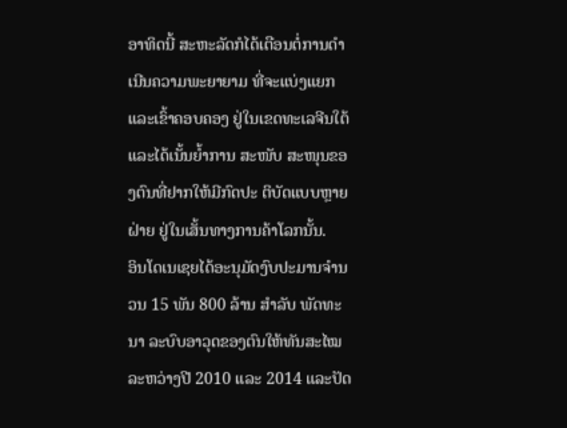ອາທິດນີ້ ສະຫະລັດກໍໄດ້ເຕືອນຕໍ່ການດໍາເນີນຄວາມພະຍາຍາມ ທີ່ຈະແບ່ງແຍກແລະເຂົ້າຄອບຄອງ ຢູ່ໃນເຂດທະເລຈີນໃຕ້ ແລະໄດ້ເນັ້ນຍໍ້າການ ສະໜັບ ສະໜຸນຂອງຕົນທີ່ຢາກໃຫ້ມີກົດປະ ຕິບັດແບບຫຼາຍຝ່າຍ ຢູ່ໃນເສັ້ນທາງການຄ້າໂລກນັ້ນ.
ອິນໂດເນເຊຍໄດ້ອະນຸມັດງົບປະມານຈໍານວນ 15 ພັນ 800 ລ້ານ ສໍາລັບ ພັດທະນາ ລະບົບອາວຸດຂອງຕົນໃຫ້ທັນສະໄໝ ລະຫວ່າງປີ 2010 ແລະ 2014 ແລະປັດ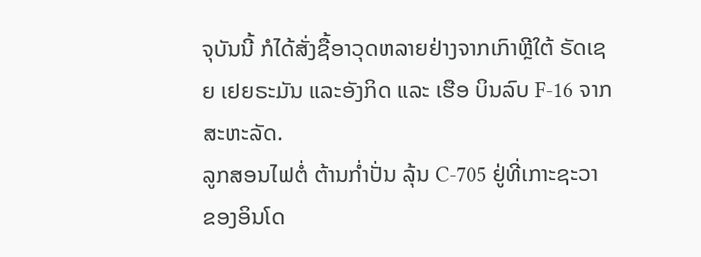ຈຸບັນນີ້ ກໍໄດ້ສັ່ງຊື້ອາວຸດຫລາຍຢ່າງຈາກເກົາຫຼີໃຕ້ ຣັດເຊຍ ເຢຍຣະມັນ ແລະອັງກິດ ແລະ ເຮືອ ບິນລົບ F-16 ຈາກສະຫະລັດ.
ລູກສອນໄຟຕໍ່ ຕ້ານກໍ່າປັ່ນ ລຸ້ນ C-705 ຢູ່ທີ່ເກາະຊະວາ
ຂອງອິນໂດ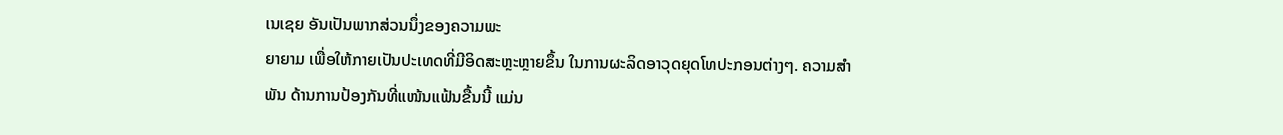ເນເຊຍ ອັນເປັນພາກສ່ວນນຶ່ງຂອງຄວາມພະ
ຍາຍາມ ເພື່ອໃຫ້ກາຍເປັນປະເທດທີ່ມີອິດສະຫຼະຫຼາຍຂຶ້ນ ໃນການຜະລິດອາວຸດຍຸດໂທປະກອນຕ່າງໆ. ຄວາມສໍາ
ພັນ ດ້ານການປ້ອງກັນທີ່ແໜ້ນແຟ້ນຂື້ນນີ້ ແມ່ນ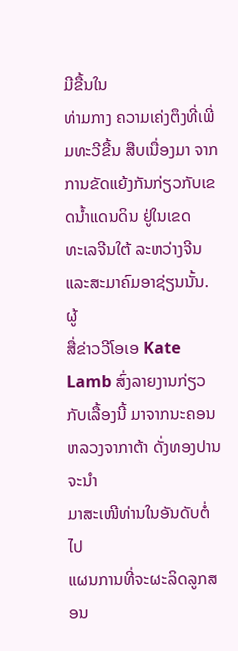ມີຂື້ນໃນ
ທ່າມກາງ ຄວາມເຄ່ງຕຶງທີ່ເພີ່ມທະວີຂື້ນ ສືບເນື່ອງມາ ຈາກການຂັດແຍ້ງກັນກ່ຽວກັບເຂດນໍ້າແດນດິນ ຢູ່ໃນເຂດ
ທະເລຈີນໃຕ້ ລະຫວ່າງຈີນແລະສະມາຄົມອາຊ່ຽນນັ້ນ. ຜູ້
ສື່ຂ່າວວີໂອເອ Kate Lamb ສົ່ງລາຍງານກ່ຽວກັບເລື້ອງນີ້ ມາຈາກນະຄອນຫລວງຈາກາຕ້າ ດັ່ງທອງປານຈະນໍາ
ມາສະເໜີທ່ານໃນອັນດັບຕໍ່ໄປ
ແຜນການທີ່ຈະຜະລິດລູກສອນ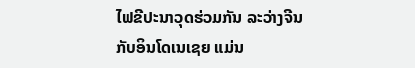ໄຟຂີປະນາວຸດຮ່ວມກັນ ລະວ່າງຈີນກັບອິນໂດເນເຊຍ ແມ່ນ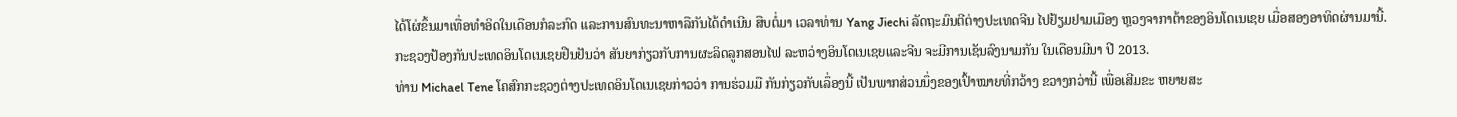ໄດ້ໂຜ່ຂຶ້ນມາເທື່ອທໍາອິດໃນເດືອນກໍລະກົດ ແລະການສົນທະນາຫາລືກັນໄດ້ດໍາເນີນ ສືບຕໍ່ມາ ເວລາທ່ານ Yang Jiechi ລັດຖະມົນຕີຕ່າງປະເທດຈີນ ໄປຢ້ຽມຢາມເມືອງ ຫຼວງຈາກາຕ້າຂອງອິນໂດເນເຊຍ ເມື່ອສອງອາທິດຜ່ານມານີ້.
ກະຊວງປ້ອງກັນປະເທດອິນໂດເນເຊຍຢືນຢັນວ່າ ສັນຍາກ່ຽວກັບການຜະລິດລູກສອນໄຟ ລະຫວ່າງອິນໂດເນເຊຍແລະຈີນ ຈະມີການເຊັນລົງນາມກັນ ໃນເດືອນມີນາ ປີ 2013.
ທ່ານ Michael Tene ໂຄສົກກະຊວງຕ່າງປະເທດອິນໂດເນເຊຍກ່າວວ່າ ການຮ່ວມມື ກັນກ່ຽວກັບເລຶ່ອງນີ້ ເປັນພາກສ່ວນນຶ່ງຂອງເປົ້າໝາຍທີ່ກວ້າງ ຂວາງກວ່ານີ້ ເພື່ອເສີມຂະ ຫຍາຍສະ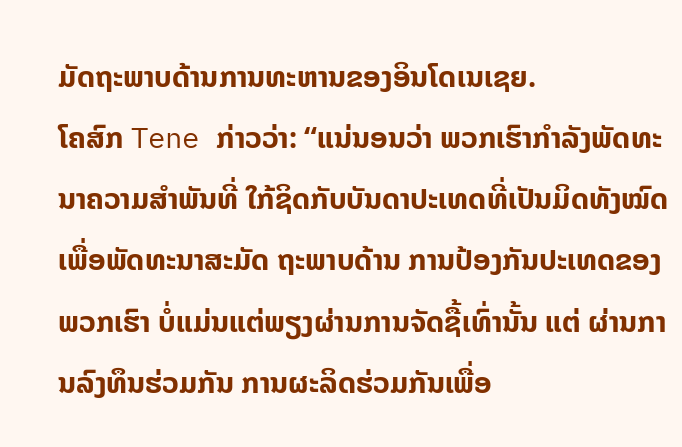ມັດຖະພາບດ້ານການທະຫານຂອງອິນໂດເນເຊຍ.
ໂຄສົກ Tene ກ່າວວ່າ: “ແນ່ນອນວ່າ ພວກເຮົາກໍາລັງພັດທະນາຄວາມສໍາພັນທີ່ ໃກ້ຊິດກັບບັນດາປະເທດທີ່ເປັນມິດທັງໝົດ ເພື່ອພັດທະນາສະມັດ ຖະພາບດ້ານ ການປ້ອງກັນປະເທດຂອງພວກເຮົາ ບໍ່ແມ່ນແຕ່ພຽງຜ່ານການຈັດຊື້ເທົ່ານັ້ນ ແຕ່ ຜ່ານການລົງທຶນຮ່ວມກັນ ການຜະລິດຮ່ວມກັນເພື່ອ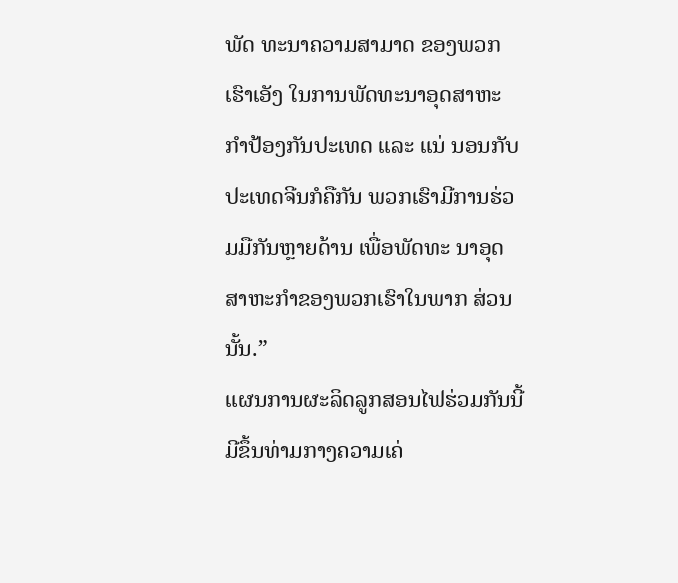ພັດ ທະນາຄວາມສາມາດ ຂອງພວກເຮົາເອັງ ໃນການພັດທະນາອຸດສາຫະກໍາປ້ອງກັນປະເທດ ແລະ ແນ່ ນອນກັບປະເທດຈີນກໍຄືກັນ ພວກເຮົາມີການຮ່ວມມືກັນຫຼາຍດ້ານ ເພື່ອພັດທະ ນາອຸດສາຫະກໍາຂອງພວກເຮົາໃນພາກ ສ່ວນນັ້ນ.”
ແຜນການຜະລິດລູກສອນໄຟຮ່ວມກັນນີ້ ມີຂຶ້ນທ່າມກາງຄວາມເຄ່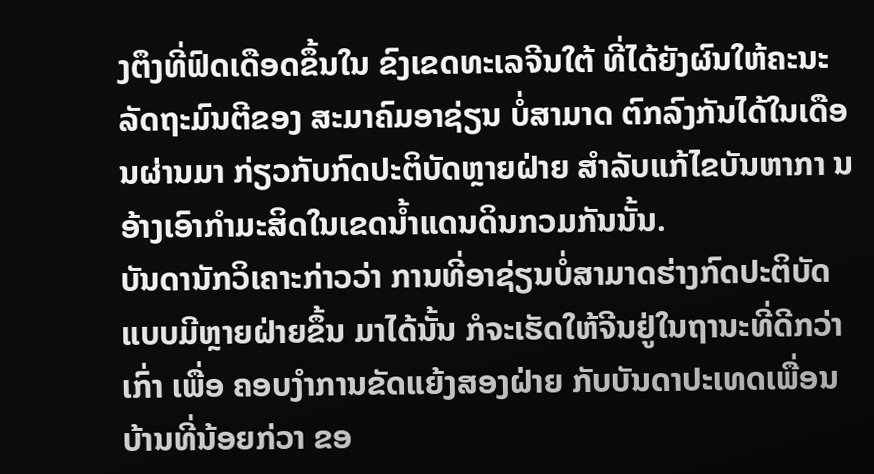ງຕຶງທີ່ຟົດເດືອດຂຶ້ນໃນ ຂົງເຂດທະເລຈີນໃຕ້ ທີ່ໄດ້ຍັງຜົນໃຫ້ຄະນະລັດຖະມົນຕີຂອງ ສະມາຄົມອາຊ່ຽນ ບໍ່ສາມາດ ຕົກລົງກັນໄດ້ໃນເດືອນຜ່ານມາ ກ່ຽວກັບກົດປະຕິບັດຫຼາຍຝ່າຍ ສໍາລັບແກ້ໄຂບັນຫາກາ ນ ອ້າງເອົາກໍາມະສິດໃນເຂດນໍ້າແດນດິນກວມກັນນັ້ນ.
ບັນດານັກວິເຄາະກ່າວວ່າ ການທີ່ອາຊ່ຽນບໍ່ສາມາດຮ່າງກົດປະຕິບັດແບບມີຫຼາຍຝ່າຍຂຶ້ນ ມາໄດ້ນັ້ນ ກໍຈະເຮັດໃຫ້ຈີນຢູ່ໃນຖານະທີ່ດີກວ່າເກົ່າ ເພື່ອ ຄອບງໍາການຂັດແຍ້ງສອງຝ່າຍ ກັບບັນດາປະເທດເພື່ອນບ້ານທີ່ນ້ອຍກ່ວາ ຂອ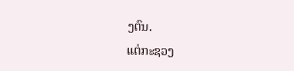ງຕົນ.
ແຕ່ກະຊວງ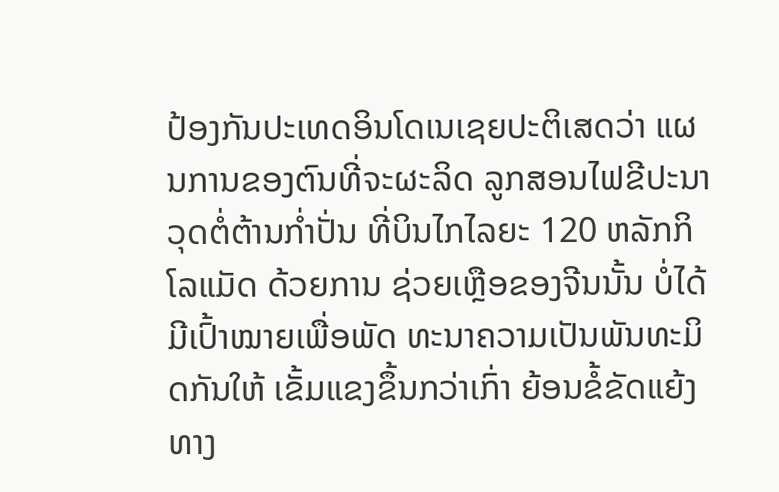ປ້ອງກັນປະເທດອິນໂດເນເຊຍປະຕິເສດວ່າ ແຜນການຂອງຕົນທີ່ຈະຜະລິດ ລູກສອນໄຟຂີປະນາວຸດຕໍ່ຕ້ານກໍ່າປັ່ນ ທີ່ບິນໄກໄລຍະ 120 ຫລັກກິໂລແມັດ ດ້ວຍການ ຊ່ວຍເຫຼືອຂອງຈີນນັ້ນ ບໍ່ໄດ້ມີເປົ້າໝາຍເພື່ອພັດ ທະນາຄວາມເປັນພັນທະມິດກັນໃຫ້ ເຂັ້ມແຂງຂຶ້ນກວ່າເກົ່າ ຍ້ອນຂໍ້ຂັດແຍ້ງ ທາງ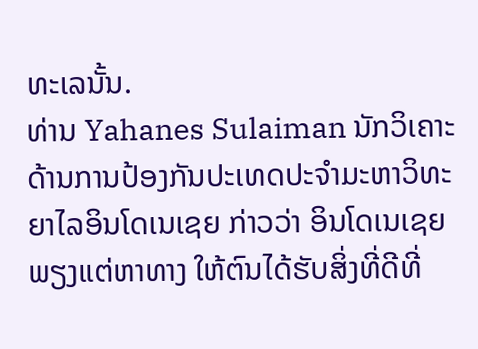ທະເລນັ້ນ.
ທ່ານ Yahanes Sulaiman ນັກວິເຄາະດ້ານການປ້ອງກັນປະເທດປະຈໍາມະຫາວິທະ ຍາໄລອິນໂດເນເຊຍ ກ່າວວ່າ ອິນໂດເນເຊຍພຽງແຕ່ຫາທາງ ໃຫ້ຕົນໄດ້ຮັບສິ່ງທີ່ດີທີ່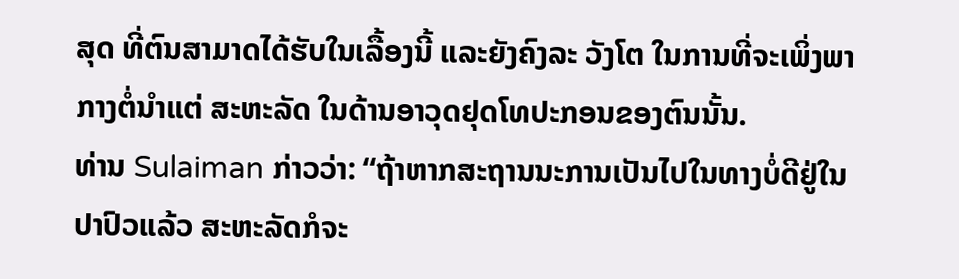ສຸດ ທີ່ຕົນສາມາດໄດ້ຮັບໃນເລື້ອງນີ້ ແລະຍັງຄົງລະ ວັງໂຕ ໃນການທີ່ຈະເພິ່ງພາກາງຕໍ່ນໍາແຕ່ ສະຫະລັດ ໃນດ້ານອາວຸດຢຸດໂທປະກອນຂອງຕົນນັ້ນ.
ທ່ານ Sulaiman ກ່າວວ່າ: “ຖ້າຫາກສະຖານນະການເປັນໄປໃນທາງບໍ່ດີຢູ່ໃນ ປາປົວແລ້ວ ສະຫະລັດກໍຈະ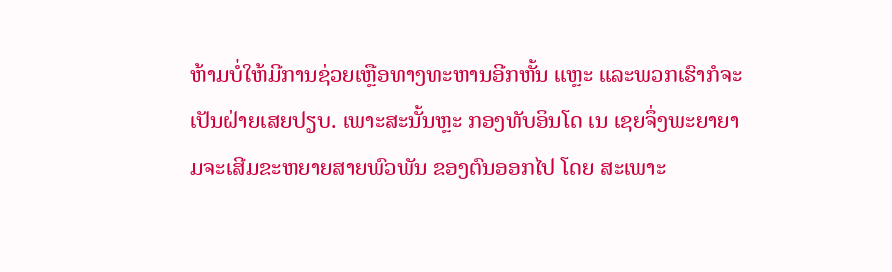ຫ້າມບໍ່ໃຫ້ມີການຊ່ວຍເຫຼືອທາງທະຫານອີກຫັ້ນ ແຫຼະ ແລະພວກເຮົາກໍຈະເປັນຝ່າຍເສຍປຽບ. ເພາະສະນັ້ນຫຼະ ກອງທັບອິນໂດ ເນ ເຊຍຈຶ່ງພະຍາຍາມຈະເສີມຂະຫຍາຍສາຍພົວພັນ ຂອງຕົນອອກໄປ ໂດຍ ສະເພາະ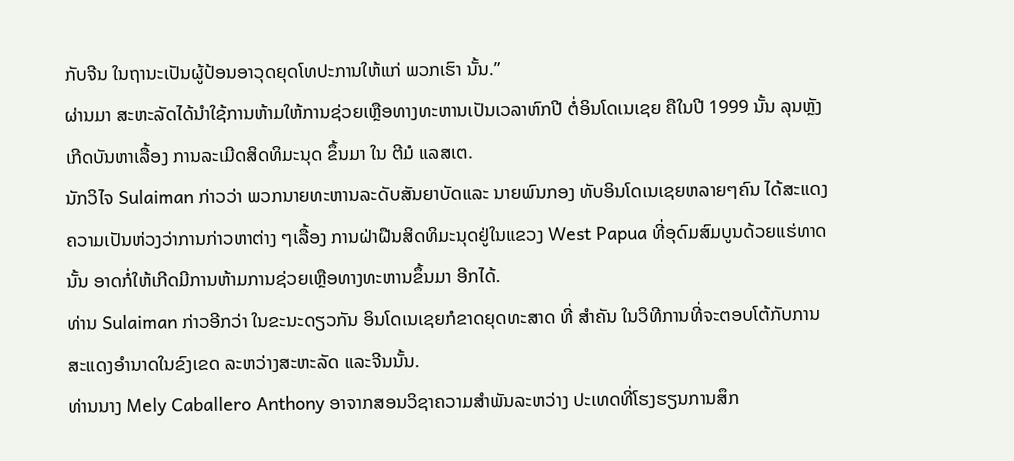ກັບຈີນ ໃນຖານະເປັນຜູ້ປ້ອນອາວຸດຍຸດໂທປະການໃຫ້ແກ່ ພວກເຮົາ ນັ້ນ.”
ຜ່ານມາ ສະຫະລັດໄດ້ນໍາໃຊ້ການຫ້າມໃຫ້ການຊ່ວຍເຫຼືອທາງທະຫານເປັນເວລາຫົກປີ ຕໍ່ອິນໂດເນເຊຍ ຄືໃນປີ 1999 ນັ້ນ ລຸນຫຼັງເກີດບັນຫາເລື້ອງ ການລະເມີດສິດທິມະນຸດ ຂຶ້ນມາ ໃນ ຕີມໍ ແລສເຕ.
ນັກວິໄຈ Sulaiman ກ່າວວ່າ ພວກນາຍທະຫານລະດັບສັນຍາບັດແລະ ນາຍພົນກອງ ທັບອິນໂດເນເຊຍຫລາຍໆຄົນ ໄດ້ສະແດງຄວາມເປັນຫ່ວງວ່າການກ່າວຫາຕ່າງ ໆເລື້ອງ ການຝ່າຝືນສິດທິມະນຸດຢູ່ໃນແຂວງ West Papua ທີ່ອຸດົມສົມບູນດ້ວຍແຮ່ທາດນັ້ນ ອາດກໍ່ໃຫ້ເກີດມີການຫ້າມການຊ່ວຍເຫຼືອທາງທະຫານຂຶ້ນມາ ອີກໄດ້.
ທ່ານ Sulaiman ກ່າວອີກວ່າ ໃນຂະນະດຽວກັນ ອິນໂດເນເຊຍກໍຂາດຍຸດທະສາດ ທີ່ ສໍາຄັນ ໃນວິທີການທີ່ຈະຕອບໂຕ້ກັບການສະແດງອໍານາດໃນຂົງເຂດ ລະຫວ່າງສະຫະລັດ ແລະຈີນນັ້ນ.
ທ່ານນາງ Mely Caballero Anthony ອາຈາກສອນວິຊາຄວາມສໍາພັນລະຫວ່າງ ປະເທດທີ່ໂຮງຮຽນການສຶກ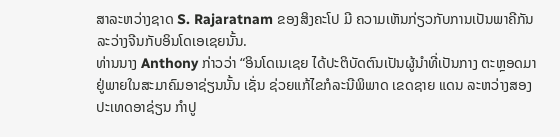ສາລະຫວ່າງຊາດ S. Rajaratnam ຂອງສິງຄະໂປ ມີ ຄວາມເຫັນກ່ຽວກັບການເປັນພາຄີກັນລະວ່າງຈີນກັບອິນໂດເອເຊຍນັ້ນ.
ທ່ານນາງ Anthony ກ່າວວ່າ “ອິນໂດເນເຊຍ ໄດ້ປະຕິບັດຕົນເປັນຜູ້ນໍາທີ່ເປັນກາງ ຕະຫຼອດມາ ຢູ່ພາຍໃນສະມາຄົມອາຊ່ຽນນັ້ນ ເຊັ່ນ ຊ່ວຍແກ້ໄຂກໍລະນີພິພາດ ເຂດຊາຍ ແດນ ລະຫວ່າງສອງປະເທດອາຊ່ຽນ ກໍາປູ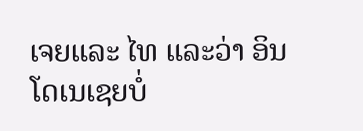ເຈຍແລະ ໄທ ແລະວ່າ ອິນ ໂດເນເຊຍບໍ່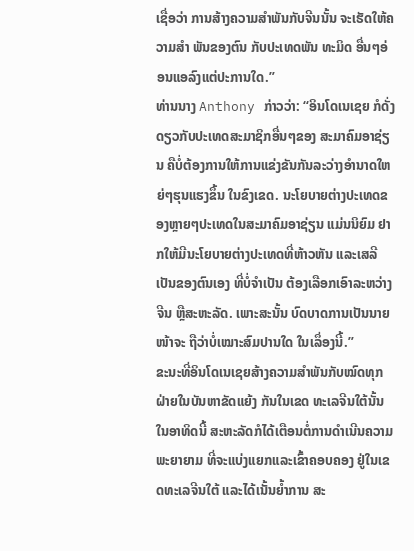ເຊື່ອວ່າ ການສ້າງຄວາມສໍາພັນກັບຈີນນັ້ນ ຈະເຮັດໃຫ້ຄວາມສໍາ ພັນຂອງຕົນ ກັບປະເທດພັນ ທະມິດ ອື່ນໆອ່ອນແອລົງແຕ່ປະການໃດ.”
ທ່ານນາງ Anthony ກ່າວວ່າ: “ອິນໂດເນເຊຍ ກໍດັ່ງດຽວກັບປະເທດສະມາຊິກອື່ນໆຂອງ ສະມາຄົມອາຊ່ຽນ ຄືບໍ່ຕ້ອງການໃຫ້ການແຂ່ງຂັນກັນລະວ່າງອໍານາດໃຫຍ່ໆຮຸນແຮງຂຶ້ນ ໃນຂົງເຂດ. ນະໂຍບາຍຕ່າງປະເທດຂອງຫຼາຍໆປະເທດໃນສະມາຄົມອາຊ່ຽນ ແມ່ນນິຍົມ ຢາກໃຫ້ມີນະໂຍບາຍຕ່າງປະເທດທີ່ຫ້າວຫັນ ແລະເສລີເປັນຂອງຕົນເອງ ທີ່ບໍ່ຈໍາເປັນ ຕ້ອງເລືອກເອົາລະຫວ່າງຈີນ ຫຼືສະຫະລັດ. ເພາະສະນັ້ນ ບົດບາດການເປັນນາຍໜ້າຈະ ຖືວ່າບໍ່ເໝາະສົມປານໃດ ໃນເລຶ່ອງນີ້.”
ຂະນະທີ່ອິນໂດເນເຊຍສ້າງຄວາມສໍາພັນກັບໝົດທຸກຝ່າຍໃນບັນຫາຂັດແຍ້ງ ກັນໃນເຂດ ທະເລຈີນໃຕ້ນັ້ນ ໃນອາທິດນີ້ ສະຫະລັດກໍໄດ້ເຕືອນຕໍ່ການດໍາເນີນຄວາມພະຍາຍາມ ທີ່ຈະແບ່ງແຍກແລະເຂົ້າຄອບຄອງ ຢູ່ໃນເຂດທະເລຈີນໃຕ້ ແລະໄດ້ເນັ້ນຍໍ້າການ ສະ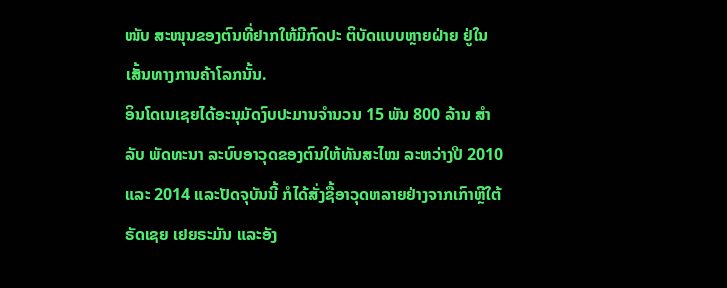ໜັບ ສະໜຸນຂອງຕົນທີ່ຢາກໃຫ້ມີກົດປະ ຕິບັດແບບຫຼາຍຝ່າຍ ຢູ່ໃນເສັ້ນທາງການຄ້າໂລກນັ້ນ.
ອິນໂດເນເຊຍໄດ້ອະນຸມັດງົບປະມານຈໍານວນ 15 ພັນ 800 ລ້ານ ສໍາລັບ ພັດທະນາ ລະບົບອາວຸດຂອງຕົນໃຫ້ທັນສະໄໝ ລະຫວ່າງປີ 2010 ແລະ 2014 ແລະປັດຈຸບັນນີ້ ກໍໄດ້ສັ່ງຊື້ອາວຸດຫລາຍຢ່າງຈາກເກົາຫຼີໃຕ້ ຣັດເຊຍ ເຢຍຣະມັນ ແລະອັງ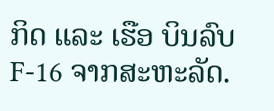ກິດ ແລະ ເຮືອ ບິນລົບ F-16 ຈາກສະຫະລັດ.